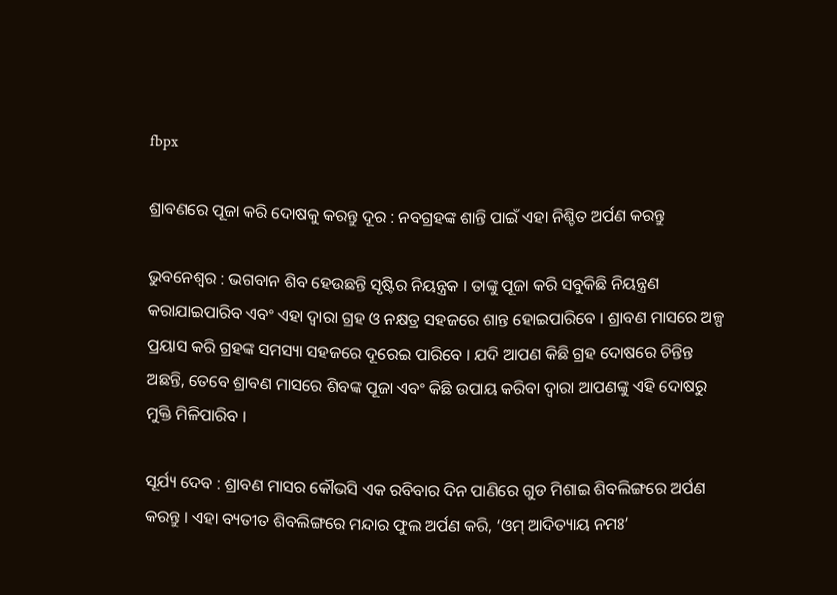fbpx

ଶ୍ରାବଣରେ ପୂଜା କରି ଦୋଷକୁ କରନ୍ତୁ ଦୂର : ନବଗ୍ରହଙ୍କ ଶାନ୍ତି ପାଇଁ ଏହା ନିଶ୍ଚିତ ଅର୍ପଣ କରନ୍ତୁ

ଭୁବନେଶ୍ୱର : ଭଗବାନ ଶିବ ହେଉଛନ୍ତି ସୃଷ୍ଟିର ନିୟନ୍ତ୍ରକ । ତାଙ୍କୁ ପୂଜା କରି ସବୁକିଛି ନିୟନ୍ତ୍ରଣ କରାଯାଇପାରିବ ଏବଂ ଏହା ଦ୍ୱାରା ଗ୍ରହ ଓ ନକ୍ଷତ୍ର ସହଜରେ ଶାନ୍ତ ହୋଇପାରିବେ । ଶ୍ରାବଣ ମାସରେ ଅଳ୍ପ ପ୍ରୟାସ କରି ଗ୍ରହଙ୍କ ସମସ୍ୟା ସହଜରେ ଦୂରେଇ ପାରିବେ । ଯଦି ଆପଣ କିଛି ଗ୍ରହ ଦୋଷରେ ଚିନ୍ତିନ୍ତ ଅଛନ୍ତି, ତେବେ ଶ୍ରାବଣ ମାସରେ ଶିବଙ୍କ ପୂଜା ଏବଂ କିଛି ଉପାୟ କରିବା ଦ୍ୱାରା ଆପଣଙ୍କୁ ଏହି ଦୋଷରୁ ମୁକ୍ତି ମିଳିପାରିବ ।

ସୂର୍ଯ୍ୟ ଦେବ : ଶ୍ରାବଣ ମାସର କୌଭସି ଏକ ରବିବାର ଦିନ ପାଣିରେ ଗୁଡ ମିଶାଇ ଶିବଲିଙ୍ଗରେ ଅର୍ପଣ କରନ୍ତୁ । ଏହା ବ୍ୟତୀତ ଶିବଲିଙ୍ଗରେ ମନ୍ଦାର ଫୁଲ ଅର୍ପଣ କରି, ‘ଓମ୍ ଆଦିତ୍ୟାୟ ନମଃ’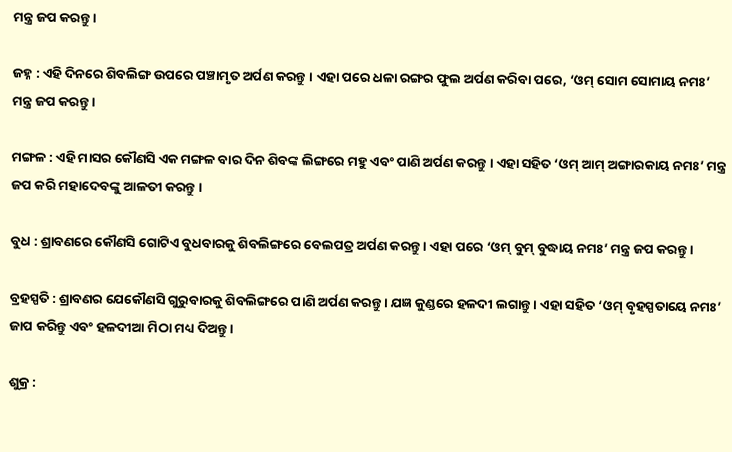ମନ୍ତ୍ର ଜପ କରନ୍ତୁ ।

ଜହ୍ନ : ଏହି ଦିନରେ ଶିବଲିଙ୍ଗ ଉପରେ ପଞ୍ଚାମୃତ ଅର୍ପଣ କରନ୍ତୁ । ଏହା ପରେ ଧଳା ରଙ୍ଗର ଫୁଲ ଅର୍ପଣ କରିବା ପରେ, ‘ଓମ୍ ସୋମ ସୋମାୟ ନମଃ’ ମନ୍ତ୍ର ଜପ କରନ୍ତୁ ।

ମଙ୍ଗଳ : ଏହି ମାସର କୌଣସି ଏକ ମଙ୍ଗଳ ବାର ଦିନ ଶିବଙ୍କ ଲିଙ୍ଗରେ ମହୁ ଏବଂ ପାଣି ଅର୍ପଣ କରନ୍ତୁ । ଏହା ସହିତ ‘ଓମ୍ ଆମ୍ ଅଙ୍ଗାରକାୟ ନମଃ’ ମନ୍ତ୍ର ଜପ କରି ମହାଦେବଙ୍କୁ ଆଳତୀ କରନ୍ତୁ ।

ବୁଧ : ଶ୍ରାବଣରେ କୌଣସି ଗୋଟିଏ ବୁଧବାରକୁ ଶିବଲିଙ୍ଗରେ ବେଲପତ୍ର ଅର୍ପଣ କରନ୍ତୁ । ଏହା ପରେ ‘ଓମ୍ ବୁମ୍ ବୁଦ୍ଧାୟ ନମଃ’ ମନ୍ତ୍ର ଜପ କରନ୍ତୁ ।

ବ୍ରହସ୍ପତି : ଶ୍ରାବଣର ଯେକୌଣସି ଗୁରୁବାରକୁ ଶିବଲିଙ୍ଗରେ ପାଣି ଅର୍ପଣ କରନ୍ତୁ । ଯଜ୍ଞ କୁଣ୍ଡରେ ହଳଦୀ ଲଗାନ୍ତୁ । ଏହା ସହିତ ‘ଓମ୍ ବୃହସ୍ପତାୟେ ନମଃ’ ଜାପ କରିନ୍ତୁ ଏବଂ ହଳଦୀଆ ମିଠା ମଧ୍ୟ ଦିଅନ୍ତୁ ।

ଶୁକ୍ର :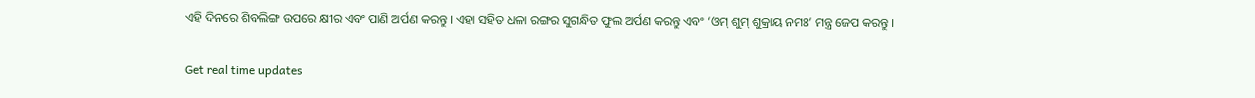ଏହି ଦିନରେ ଶିବଲିଙ୍ଗ ଉପରେ କ୍ଷୀର ଏବଂ ପାଣି ଅର୍ପଣ କରନ୍ତୁ । ଏହା ସହିତ ଧଳା ରଙ୍ଗର ସୁଗନ୍ଧିତ ଫୁଲ ଅର୍ପଣ କରନ୍ତୁ ଏବଂ ‘ଓମ୍ ଶୁମ୍ ଶୁକ୍ରାୟ ନମଃ’ ମନ୍ତ୍ର ଜେପ କରନ୍ତୁ ।

Get real time updates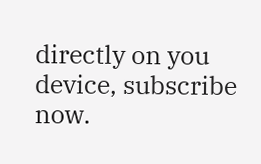directly on you device, subscribe now.